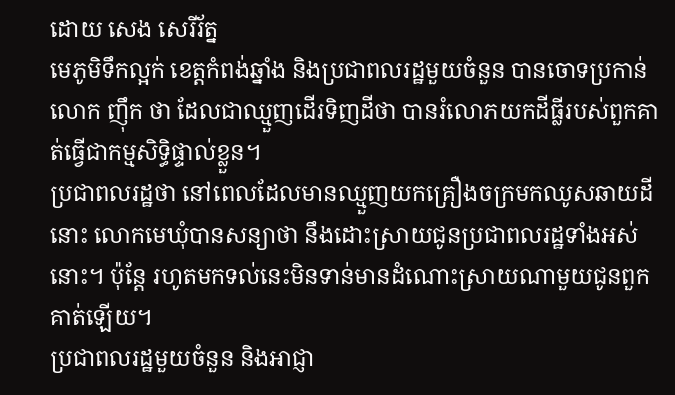ដោយ សេង សេរីរ័ត្ន
មេភូមិទឹកល្អក់ ខេត្តកំពង់ឆ្នាំង និងប្រជាពលរដ្ឋមួយចំនួន បានចោទប្រកាន់លោក ញ៉ឹក ថា ដែលជាឈ្មួញដើរទិញដីថា បានរំលោភយកដីធ្លីរបស់ពួកគាត់ធ្វើជាកម្មសិទ្ធិផ្ទាល់ខ្លួន។
ប្រជាពលរដ្ឋថា នៅពេលដែលមានឈ្មួញយកគ្រឿងចក្រមកឈូសឆាយដីនោះ លោកមេឃុំបានសន្យាថា នឹងដោះស្រាយជូនប្រជាពលរដ្ឋទាំងអស់នោះ។ ប៉ុន្តែ រហូតមកទល់នេះមិនទាន់មានដំណោះស្រាយណាមួយជូនពួកគាត់ឡើយ។
ប្រជាពលរដ្ឋមួយចំនួន និងអាជ្ញា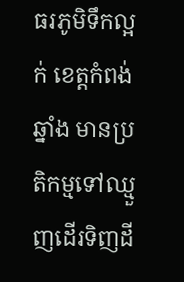ធរភូមិទឹកល្អក់ ខេត្តកំពង់ឆ្នាំង មានប្រតិកម្មទៅឈ្មួញដើរទិញដី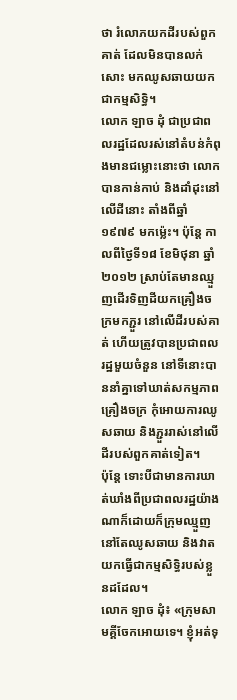ថា រំលោភយកដីរបស់ពួកគាត់ ដែលមិនបានលក់សោះ មកឈូសឆាយយកជាកម្មសិទ្ធិ។
លោក ឡាច ដុំ ជាប្រជាពលរដ្ឋដែលរស់នៅតំបន់កំពុងមានជម្លោះនោះថា លោកបានកាន់កាប់ និងដាំដុះនៅលើដីនោះ តាំងពីឆ្នាំ១៩៧៩ មកម្ល៉េះ។ ប៉ុន្តែ កាលពីថ្ងៃទី១៨ ខែមិថុនា ឆ្នាំ ២០១២ ស្រាប់តែមានឈ្មួញដើរទិញដីយកគ្រឿងចក្រមកភ្ជួរ នៅលើដីរបស់គាត់ ហើយត្រូវបានប្រជាពលរដ្ឋមួយចំនួន នៅទីនោះបាននាំគ្នាទៅឃាត់សកម្មភាពគ្រឿងចក្រ កុំអោយការឈូសឆាយ និងភ្ជួររាស់នៅលើដីរបស់ពួកគាត់ទៀត។
ប៉ុន្តែ ទោះបីជាមានការឃាត់ឃាំងពីប្រជាពលរដ្ឋយ៉ាងណាក៏ដោយក៏ក្រុមឈ្មួញនៅតែឈូសឆាយ និងវាតយកធ្វើជាកម្មសិទ្ធិរបស់ខ្លួនដដែល។
លោក ឡាច ដុំ៖ «ក្រុមសាមគ្គីចែកអោយទេ។ ខ្ញុំអត់ទុ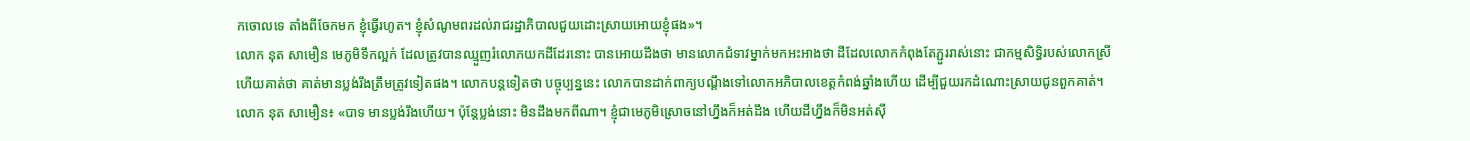កចោលទេ តាំងពីចែកមក ខ្ញុំធ្វើរហូត។ ខ្ញុំសំណូមពរដល់រាជរដ្ឋាភិបាលជួយដោះស្រាយអោយខ្ញុំផង»។
លោក នុត សាមឿន មេភូមិទឹកល្អក់ ដែលត្រូវបានឈ្មួញរំលោភយកដីដែរនោះ បានអោយដឹងថា មានលោកជំទាវម្នាក់មកអះអាងថា ដីដែលលោកកំពុងតែភ្ជួររាស់នោះ ជាកម្មសិទ្ធិរបស់លោកស្រី ហើយគាត់ថា គាត់មានប្លង់រឹងត្រឹមត្រូវទៀតផង។ លោកបន្តទៀតថា បច្ចុប្បន្ននេះ លោកបានដាក់ពាក្យបណ្ដឹងទៅលោកអភិបាលខេត្តកំពង់ឆ្នាំងហើយ ដើម្បីជួយរកដំណោះស្រាយជូនពួកគាត់។
លោក នុត សាមឿន៖ «បាទ មានប្លង់រឹងហើយ។ ប៉ុន្តែប្លង់នោះ មិនដឹងមកពីណា។ ខ្ញុំជាមេភូមិស្រោចនៅហ្នឹងក៏អត់ដឹង ហើយដីហ្នឹងក៏មិនអត់ស៊ី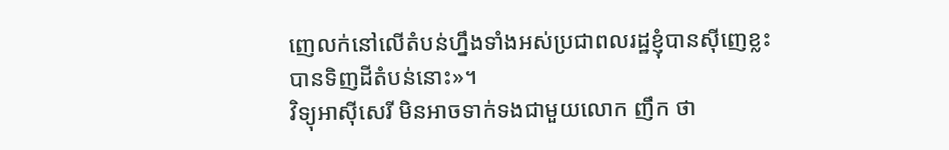ញេលក់នៅលើតំបន់ហ្នឹងទាំងអស់ប្រជាពលរដ្ឋខ្ញុំបានស៊ីញេខ្លះបានទិញដីតំបន់នោះ»។
វិទ្យុអាស៊ីសេរី មិនអាចទាក់ទងជាមួយលោក ញឹក ថា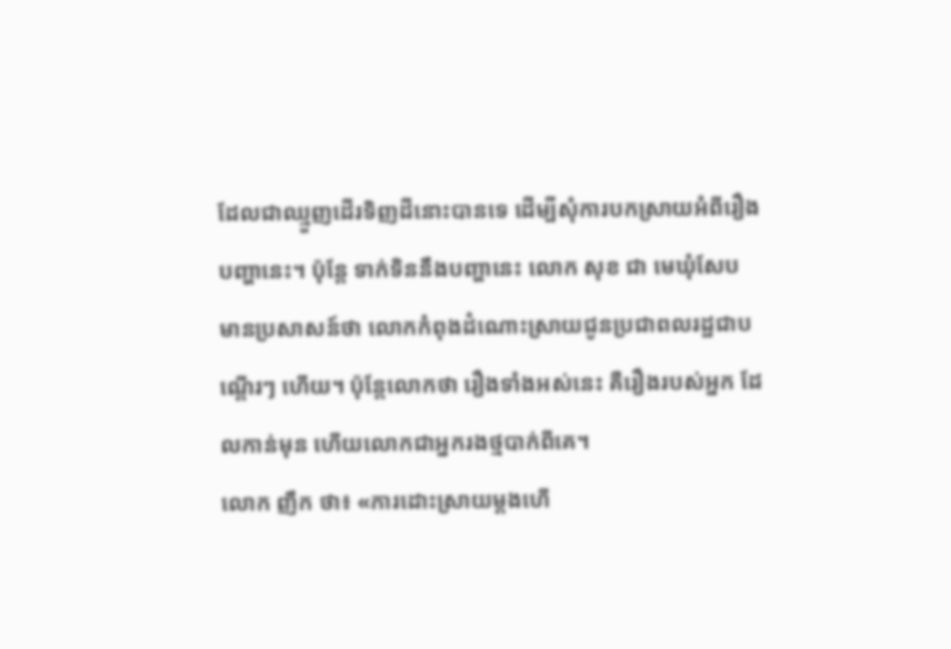ដែលជាឈ្មួញដើរទិញដីនោះបានទេ ដើម្បីសុំការបកស្រាយអំពីរឿងបញ្ហានេះ។ ប៉ុន្តែ ទាក់ទិននឹងបញ្ហានេះ លោក សុខ ជា មេឃុំសែប មានប្រសាសន៍ថា លោកកំពុងដំណោះស្រាយជូនប្រជាពលរដ្ឋជាបណ្ដើរៗ ហើយ។ ប៉ុន្តែលោកថា រឿងទាំងអស់នេះ គឺរឿងរបស់អ្នក ដែលកាន់មុន ហើយលោកជាអ្នករងថ្មបាក់ពីគេ។
លោក ញឹក ថា៖ «ការដោះស្រាយម្ដងហើ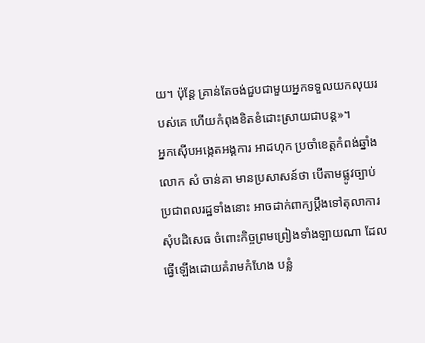យ។ ប៉ុន្តែ គ្រាន់តែចង់ជួបជាមួយអ្នកទទួលយកលុយរបស់គេ ហើយកំពុងខិតខំដោះស្រាយជាបន្ត»។
អ្នកស៊ើបអង្កេតអង្គការ អាដហុក ប្រចាំខេត្តកំពង់ឆ្នាំង លោក សំ ចាន់គា មានប្រសាសន៍ថា បើតាមផ្លូវច្បាប់ ប្រជាពលរដ្ឋទាំងនោះ អាចដាក់ពាក្យប្ដឹងទៅតុលាការសុំបដិសេធ ចំពោះកិច្ចព្រមព្រៀងទាំងឡាយណា ដែលធ្វើឡើងដោយគំរាមកំហែង បន្លំ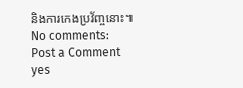និងការកេងប្រវ័ញ្ចនោះ៕
No comments:
Post a Comment
yes